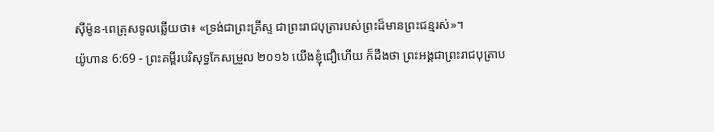ស៊ីម៉ូន-ពេត្រុសទូលឆ្លើយថា៖ «ទ្រង់ជាព្រះគ្រីស្ទ ជាព្រះរាជបុត្រារបស់ព្រះដ៏មានព្រះជន្មរស់»។
យ៉ូហាន 6:69 - ព្រះគម្ពីរបរិសុទ្ធកែសម្រួល ២០១៦ យើងខ្ញុំជឿហើយ ក៏ដឹងថា ព្រះអង្គជាព្រះរាជបុត្រាប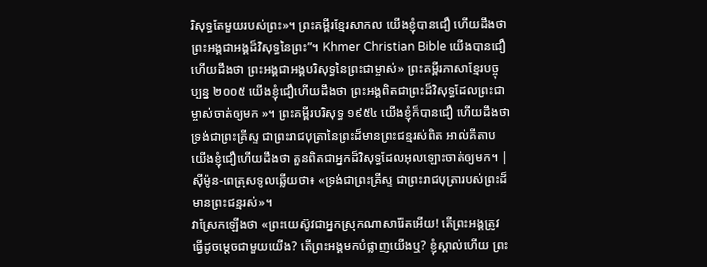រិសុទ្ធតែមួយរបស់ព្រះ»។ ព្រះគម្ពីរខ្មែរសាកល យើងខ្ញុំបានជឿ ហើយដឹងថា ព្រះអង្គជាអង្គដ៏វិសុទ្ធនៃព្រះ”។ Khmer Christian Bible យើងបានជឿ ហើយដឹងថា ព្រះអង្គជាអង្គបរិសុទ្ធនៃព្រះជាម្ចាស់» ព្រះគម្ពីរភាសាខ្មែរបច្ចុប្បន្ន ២០០៥ យើងខ្ញុំជឿហើយដឹងថា ព្រះអង្គពិតជាព្រះដ៏វិសុទ្ធដែលព្រះជាម្ចាស់ចាត់ឲ្យមក »។ ព្រះគម្ពីរបរិសុទ្ធ ១៩៥៤ យើងខ្ញុំក៏បានជឿ ហើយដឹងថា ទ្រង់ជាព្រះគ្រីស្ទ ជាព្រះរាជបុត្រានៃព្រះដ៏មានព្រះជន្មរស់ពិត អាល់គីតាប យើងខ្ញុំជឿហើយដឹងថា តួនពិតជាអ្នកដ៏វិសុទ្ធដែលអុលឡោះចាត់ឲ្យមក។ |
ស៊ីម៉ូន-ពេត្រុសទូលឆ្លើយថា៖ «ទ្រង់ជាព្រះគ្រីស្ទ ជាព្រះរាជបុត្រារបស់ព្រះដ៏មានព្រះជន្មរស់»។
វាស្រែកឡើងថា «ព្រះយេស៊ូវជាអ្នកស្រុកណាសារ៉ែតអើយ! តើព្រះអង្គត្រូវធ្វើដូចម្តេចជាមួយយើង? តើព្រះអង្គមកបំផ្លាញយើងឬ? ខ្ញុំស្គាល់ហើយ ព្រះ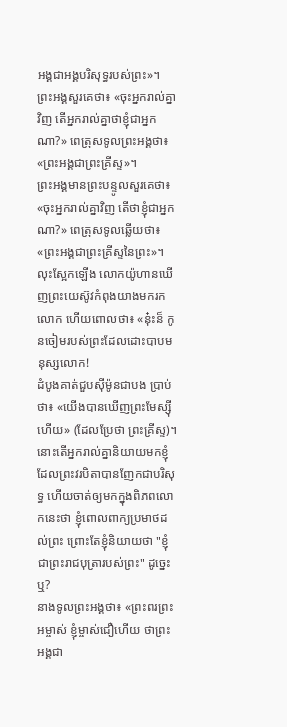អង្គជាអង្គបរិសុទ្ធរបស់ព្រះ»។
ព្រះអង្គសួរគេថា៖ «ចុះអ្នករាល់គ្នាវិញ តើអ្នករាល់គ្នាថាខ្ញុំជាអ្នកណា?» ពេត្រុសទូលព្រះអង្គថា៖ «ព្រះអង្គជាព្រះគ្រីស្ទ»។
ព្រះអង្គមានព្រះបន្ទូលសួរគេថា៖ «ចុះអ្នករាល់គ្នាវិញ តើថាខ្ញុំជាអ្នកណា?» ពេត្រុសទូលឆ្លើយថា៖ «ព្រះអង្គជាព្រះគ្រីស្ទនៃព្រះ»។
លុះស្អែកឡើង លោកយ៉ូហានឃើញព្រះយេស៊ូវកំពុងយាងមករកលោក ហើយពោលថា៖ «ន៎ុះន៏ កូនចៀមរបស់ព្រះដែលដោះបាបមនុស្សលោក!
ដំបូងគាត់ជួបស៊ីម៉ូនជាបង ប្រាប់ថា៖ «យើងបានឃើញព្រះមែស្ស៊ីហើយ» (ដែលប្រែថា ព្រះគ្រីស្ទ)។
នោះតើអ្នករាល់គ្នានិយាយមកខ្ញុំ ដែលព្រះវរបិតាបានញែកជាបរិសុទ្ធ ហើយចាត់ឲ្យមកក្នុងពិភពលោកនេះថា ខ្ញុំពោលពាក្យប្រមាថដល់ព្រះ ព្រោះតែខ្ញុំនិយាយថា "ខ្ញុំជាព្រះរាជបុត្រារបស់ព្រះ" ដូច្នេះឬ?
នាងទូលព្រះអង្គថា៖ «ព្រះពរព្រះអម្ចាស់ ខ្ញុំម្ចាស់ជឿហើយ ថាព្រះអង្គជា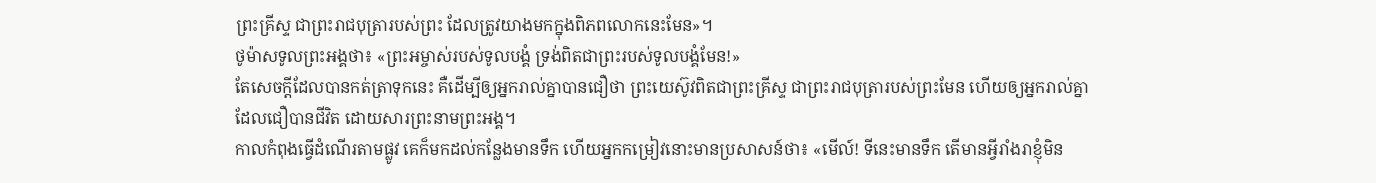ព្រះគ្រីស្ទ ជាព្រះរាជបុត្រារបស់ព្រះ ដែលត្រូវយាងមកក្នុងពិភពលោកនេះមែន»។
ថូម៉ាសទូលព្រះអង្គថា៖ «ព្រះអម្ចាស់របស់ទូលបង្គំ ទ្រង់ពិតជាព្រះរបស់ទូលបង្គំមែន!»
តែសេចក្ដីដែលបានកត់ត្រាទុកនេះ គឺដើម្បីឲ្យអ្នករាល់គ្នាបានជឿថា ព្រះយេស៊ូវពិតជាព្រះគ្រីស្ទ ជាព្រះរាជបុត្រារបស់ព្រះមែន ហើយឲ្យអ្នករាល់គ្នាដែលជឿបានជីវិត ដោយសារព្រះនាមព្រះអង្គ។
កាលកំពុងធ្វើដំណើរតាមផ្លូវ គេក៏មកដល់កន្លែងមានទឹក ហើយអ្នកកម្រៀវនោះមានប្រសាសន៍ថា៖ «មើល៍! ទីនេះមានទឹក តើមានអ្វីរាំងរាខ្ញុំមិន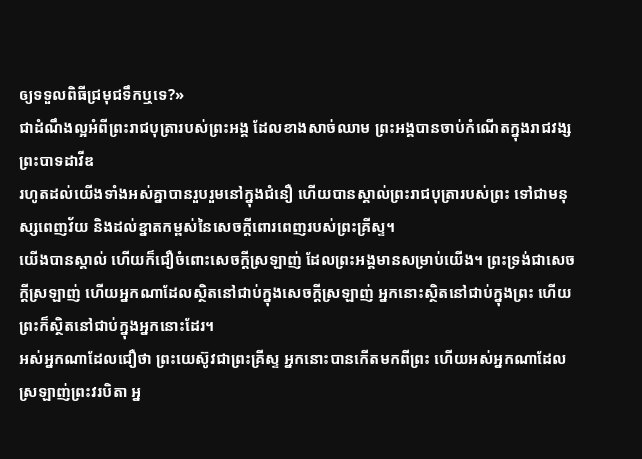ឲ្យទទួលពិធីជ្រមុជទឹកឬទេ?»
ជាដំណឹងល្អអំពីព្រះរាជបុត្រារបស់ព្រះអង្គ ដែលខាងសាច់ឈាម ព្រះអង្គបានចាប់កំណើតក្នុងរាជវង្សព្រះបាទដាវីឌ
រហូតដល់យើងទាំងអស់គ្នាបានរួបរួមនៅក្នុងជំនឿ ហើយបានស្គាល់ព្រះរាជបុត្រារបស់ព្រះ ទៅជាមនុស្សពេញវ័យ និងដល់ខ្នាតកម្ពស់នៃសេចក្តីពោរពេញរបស់ព្រះគ្រីស្ទ។
យើងបានស្គាល់ ហើយក៏ជឿចំពោះសេចក្ដីស្រឡាញ់ ដែលព្រះអង្គមានសម្រាប់យើង។ ព្រះទ្រង់ជាសេចក្ដីស្រឡាញ់ ហើយអ្នកណាដែលស្ថិតនៅជាប់ក្នុងសេចក្ដីស្រឡាញ់ អ្នកនោះស្ថិតនៅជាប់ក្នុងព្រះ ហើយព្រះក៏ស្ថិតនៅជាប់ក្នុងអ្នកនោះដែរ។
អស់អ្នកណាដែលជឿថា ព្រះយេស៊ូវជាព្រះគ្រីស្ទ អ្នកនោះបានកើតមកពីព្រះ ហើយអស់អ្នកណាដែលស្រឡាញ់ព្រះវរបិតា អ្ន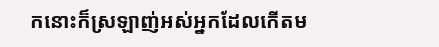កនោះក៏ស្រឡាញ់អស់អ្នកដែលកើតម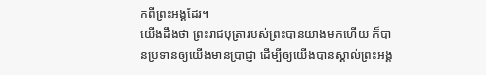កពីព្រះអង្គដែរ។
យើងដឹងថា ព្រះរាជបុត្រារបស់ព្រះបានយាងមកហើយ ក៏បានប្រទានឲ្យយើងមានប្រាជ្ញា ដើម្បីឲ្យយើងបានស្គាល់ព្រះអង្គ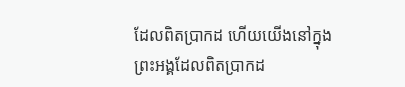ដែលពិតប្រាកដ ហើយយើងនៅក្នុងព្រះអង្គដែលពិតប្រាកដ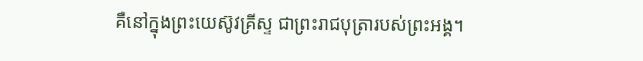គឺនៅក្នុងព្រះយេស៊ូវគ្រីស្ទ ជាព្រះរាជបុត្រារបស់ព្រះអង្គ។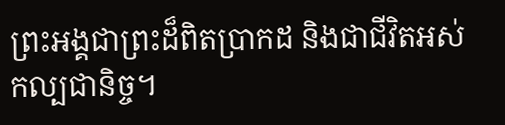ព្រះអង្គជាព្រះដ៏ពិតប្រាកដ និងជាជីវិតអស់កល្បជានិច្ច។